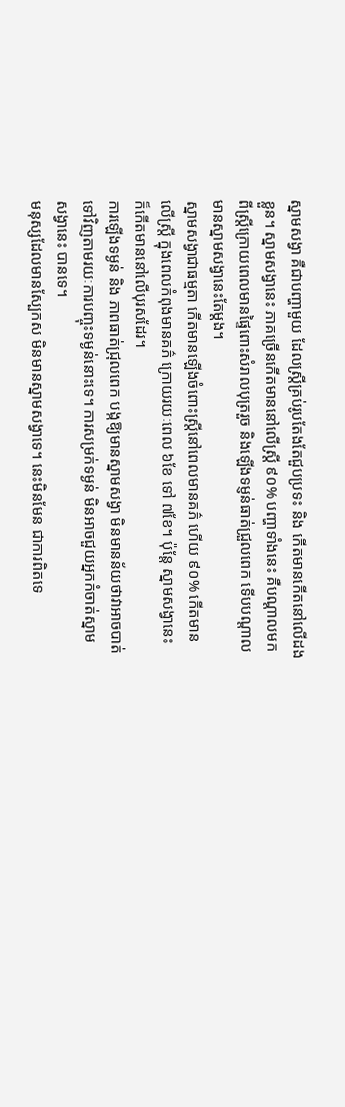ស្នាមសង្វា គឺជាបញ្ហាមួយ ដែលស្រ្តីគ្រប់រូបតែងតែជួបប្រទះ និង កើតមានកើតនៅលើដង
ខ្លួន។ ស្នាមសង្វានេះ ភាគច្រើនកើតមាននៅលើស្រ្តី ៩០% បញ្ហាទាំងនេះ គឺបណ្តាលមក
ពីស្រ្តីក្រោយពេលមានផ្ទៃពោះសំរាលបុត្ររួច និងឡើងទម្ញន់ធាត់ជ្រួលពេក ទើបបណ្តាល
មានស្នាមសង្វានេះតែម្តង។
ស្នាមសង្វាជាធម្មតា កើតមានឡើងចំពោះស្រ្តីនៅពេលមានគភ៌ ហើយ ៩០% កើតមាន
លើស្រ្តី ក្នុងពេលកំពុងមានគភ៌ ក្រោយរយៈពេល ៦ខែ ទៅ ៧ខែ។ ប៉ុន្តែ ស្នាមសង្វានេះ
ក៏កើតមាននៅលើបុរសដែរ។
ការឡើងទម្ងន់ និង ភាពធាត់ជ្រុលពេក បង្កឱ្យមានស្នាមសង្វា មិនមានន័យថាវាអាចបាត់
ទៅវិញតាមរយៈការបញ្ចុះទម្ងន់នោះទេ។ ការសម្រក់ទម្ងន់ មិនអាចជួយអ្នកកំចាត់ស្នាម
សង្វានេះ បានទេ។
មនុស្សដែលមានស្បែកស មិនមានស្នាមសង្វាទេ។ នេះមិនមែន ជាការពិតទេ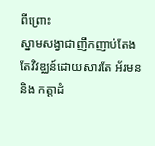ពីព្រោះ
ស្នាមសង្វាជាញឹកញាប់តែងតែវិវឌ្ឈន៍ដោយសារតែ អ័រមន និង កត្តាដំ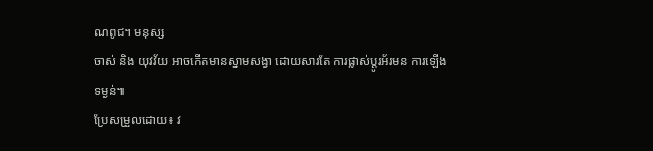ណពូជ។ មនុស្ស
ចាស់ និង យុវវ័យ អាចកើតមានស្នាមសង្វា ដោយសារតែ ការផ្លាស់ប្តូរអ័រមន ការឡើង
ទម្ងន់៕
ប្រែសម្រួលដោយ៖ វ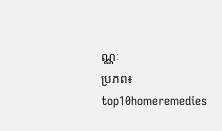ណ្ណៈ
ប្រភព៖ top10homeremedies